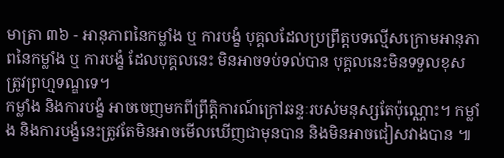មាត្រា ៣៦ - អានុភាពនៃកម្លាំង ឬ ការបង្ខំ បុគ្គលដែលប្រព្រឹត្តបទល្មើសក្រោមអានុភាពនៃកម្លាំង ឬ ការបង្ខំ ដែលបុគ្គលនេះ មិនអាចទប់ទល់បាន បុគ្គលនេះមិនទទួលខុសត្រូវព្រហ្មទណ្ឌទេ។
កម្លាំង និងការបង្ខំ អាចចេញមកពីព្រឹត្តិការណ៍ក្រៅឆន្ទៈរបស់មនុស្សតែប៉ុណ្ណោះ។ កម្លាំង និងការបង្ខំនេះត្រូវតែមិនអាចមើលឃើញជាមុនបាន និងមិនអាចជៀសវាងបាន ៕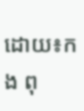ដោយ៖កង ពុ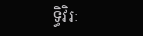ទ្ធិវិរៈ